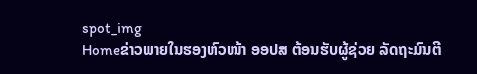spot_img
Homeຂ່າວພາຍໃນຮອງຫົວໜ້າ ອອປສ ຕ້ອນຮັບຜູ້ຊ່ວຍ ລັດຖະມົນຕີ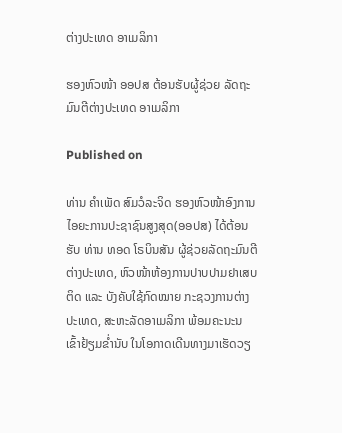ຕ່າງປະເທດ ອາເມລິກາ

ຮອງຫົວໜ້າ ອອປສ ຕ້ອນຮັບຜູ້ຊ່ວຍ ລັດຖະມົນຕີຕ່າງປະເທດ ອາເມລິກາ

Published on

ທ່ານ ຄໍາເພັດ ສົມວໍລະຈິດ ຮອງຫົວໜ້າອົງການໄອຍະການປະຊາຊົນສູງສຸດ(ອອປສ) ໄດ້ຕ້ອນຮັບ ທ່ານ ທອດ ໂຣບິນສັນ ຜູ້ຊ່ວຍລັດຖະມົນຕີຕ່າງປະເທດ, ຫົວໜ້າຫ້ອງການປາບປາມຢາເສບຕິດ ແລະ ບັງຄັບໃຊ້ກົດໝາຍ ກະຊວງການຕ່າງ ປະເທດ, ສະຫະລັດອາເມລິກາ ພ້ອມຄະນະນ ເຂົ້າຢ້ຽມຂໍ່ານັບ ໃນໂອກາດເດີນທາງມາເຮັດວຽ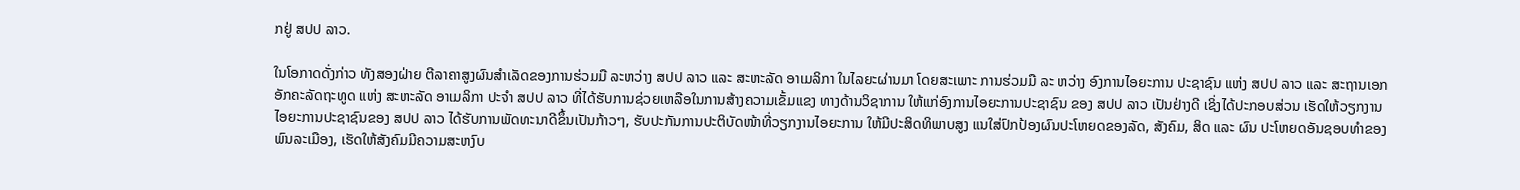ກຢູ່ ສປປ ລາວ.

ໃນໂອກາດດັ່ງກ່າວ ທັງສອງຝ່າຍ ຕີລາຄາສູງຜົນສຳເລັດຂອງການຮ່ວມມື ລະຫວ່າງ ສປປ ລາວ ແລະ ສະຫະລັດ ອາເມລິກາ ໃນໄລຍະຜ່ານມາ ໂດຍສະເພາະ ການຮ່ວມມື ລະ ຫວ່າງ ອົງການໄອຍະການ ປະຊາຊົນ ແຫ່ງ ສປປ ລາວ ແລະ ສະຖານເອກອັກຄະລັດຖະທູດ ແຫ່ງ ສະຫະລັດ ອາເມລິກາ ປະຈຳ ສປປ ລາວ ທີ່ໄດ້ຮັບການຊ່ວຍເຫລືອໃນການສ້າງຄວາມເຂັ້ມແຂງ ທາງດ້ານວິຊາການ ໃຫ້ແກ່ອົງການໄອຍະການປະຊາຊົນ ຂອງ ສປປ ລາວ ເປັນຢ່າງດີ ເຊິ່ງໄດ້ປະກອບສ່ວນ ເຮັດໃຫ້ວຽກງານໄອຍະການປະຊາຊົນຂອງ ສປປ ລາວ ໄດ້ຮັບການພັດທະນາດີຂຶ້ນເປັນກ້າວໆ, ຮັບປະກັນການປະຕິບັດໜ້າທີ່ວຽກງານໄອຍະການ ໃຫ້ມີປະສິດທິພາບສູງ ແນໃສ່ປົກປ້ອງຜົນປະໂຫຍດຂອງລັດ, ສັງຄົມ, ສິດ ແລະ ຜົນ ປະໂຫຍດອັນຊອບທຳຂອງພົນລະເມືອງ, ເຮັດໃຫ້ສັງຄົມມີຄວາມສະຫງົບ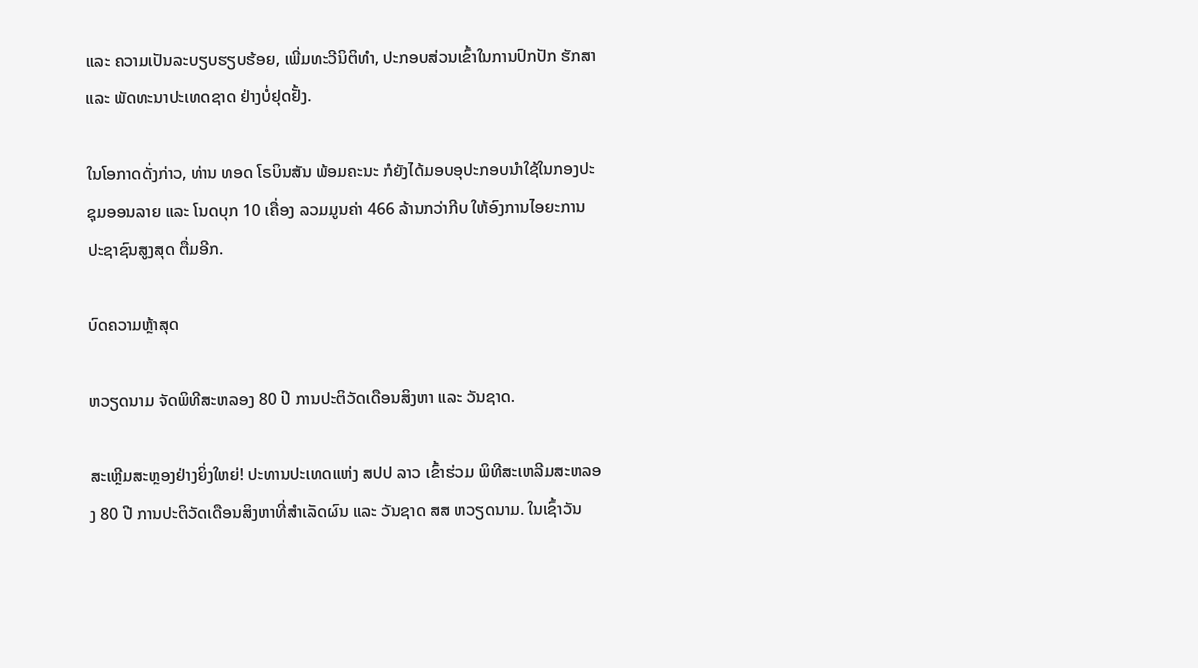ແລະ ຄວາມເປັນລະບຽບຮຽບຮ້ອຍ, ເພີ່ມທະວີນິຕິທຳ, ປະກອບສ່ວນເຂົ້າໃນການປົກປັກ ຮັກສາ ແລະ ພັດທະນາປະເທດຊາດ ຢ່າງບໍ່ຢຸດຢັ້ງ.

ໃນໂອກາດດັ່ງກ່າວ, ທ່ານ ທອດ ໂຣບິນສັນ ພ້ອມຄະນະ ກໍຍັງໄດ້ມອບອຸປະກອບນໍາໃຊ້ໃນກອງປະຊຸມອອນລາຍ ແລະ ໂນດບຸກ 10 ເຄື່ອງ ລວມມູນຄ່າ 466 ລ້ານກວ່າກີບ ໃຫ້ອົງການໄອຍະການປະຊາຊົນສູງສຸດ ຕື່ມອີກ.

ບົດຄວາມຫຼ້າສຸດ

ຫວຽດນາມ ຈັດພິທີສະຫລອງ 80 ປີ ການປະຕິວັດເດືອນສິງຫາ ແລະ ວັນຊາດ.

ສະເຫຼີມສະຫຼອງຢ່າງຍິ່ງໃຫຍ່! ປະທານປະເທດແຫ່ງ ສປປ ລາວ ເຂົ້າຮ່ວມ ພິທີສະເຫລີມສະຫລອງ 80 ປີ ການປະຕິວັດເດືອນສິງຫາທີ່ສຳເລັດຜົນ ແລະ ວັນຊາດ ສສ ຫວຽດນາມ. ໃນເຊົ້າວັນ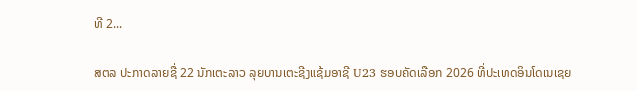ທີ 2...

ສຕລ ປະກາດລາຍຊື່ 22 ນັກເຕະລາວ ລຸຍບານເຕະຊີງແຊ້ມອາຊີ U23 ຮອບຄັດເລືອກ 2026 ທີ່ປະເທດອິນໂດເນເຊຍ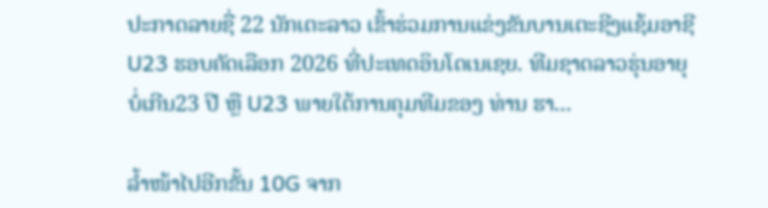ປະກາດລາຍຊື່ 22 ນັກເຕະລາວ ເຂົ້າຮ່ວມການແຂ່ງຂັນບານເຕະຊີງແຊ້ມອາຊີ U23 ຮອບຄັດເລືອກ 2026 ທີ່ປະເທດອິນໂດເນເຊຍ. ທີມຊາດລາວຮຸ່ນອາຍຸບໍ່ເກີນ23 ປີ ຫຼື U23 ພາຍໃຕ້ການຄຸມທີມຂອງ ທ່ານ ຮາ...

ລໍ້າໜ້າໄປອີກຂັ້ນ 10G ຈາກ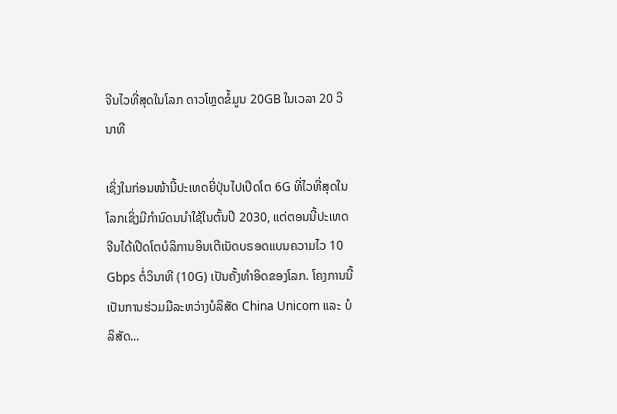ຈີນໄວທີ່ສຸດໃນໂລກ ດາວໂຫຼດຂໍ້ມູນ 20GB ໃນເວລາ 20 ວິນາທີ

ເຊິ່ງໃນກ່ອນໜ້ານີ້ປະເທດຍີ່ປຸ່ນໄປເປີດໂຕ 6G ທີ່ໄວທີ່ສຸດໃນໂລກເຊິ່ງມີກຳນົດນນຳໃຊ້ໃນຕົ້ນປີ 2030, ແຕ່ຕອນນີ້ປະເທດຈີນໄດ້ເປີດໂຕບໍລິການອິນເຕີເນັດບຣອດແບນຄວາມໄວ 10 Gbps ຕໍ່ວິນາທີ (10G) ເປັນຄັ້ງທຳອິດຂອງໂລກ. ໂຄງການນີ້ເປັນການຮ່ວມມືລະຫວ່າງບໍລິສັດ China Unicom ແລະ ບໍລິສັດ...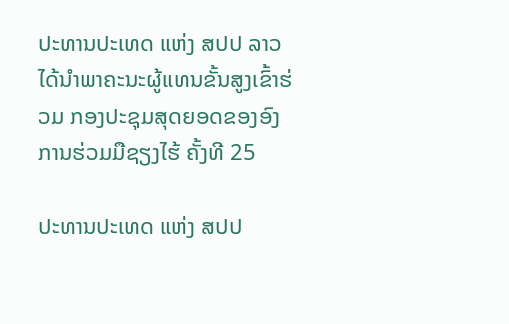ປະທານປະເທດ ແຫ່ງ ສປປ ລາວ ໄດ້ນຳພາຄະນະຜູ້ແທນຂັ້ນສູງເຂົ້າຮ່ວມ ກອງປະຊຸມສຸດຍອດຂອງອົງການຮ່ວມມືຊຽງໄຮ້ ຄັ້ງທີ 25

ປະທານປະເທດ ແຫ່ງ ສປປ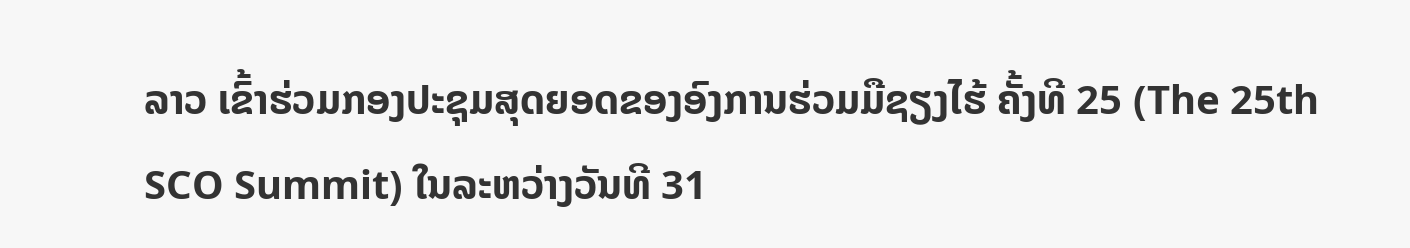ລາວ ເຂົ້າຮ່ວມກອງປະຊຸມສຸດຍອດຂອງອົງການຮ່ວມມືຊຽງໄຮ້ ຄັ້ງທີ 25 (The 25th SCO Summit) ໃນລະຫວ່າງວັນທີ 31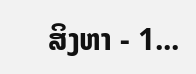ສິງຫາ - 1...